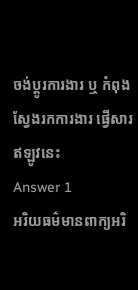ចង់ប្តូរការងារ ឬ កំពុងស្វែងរកការងារ ផ្វើសារឥឡូវនេះ
Answer 1
អរិយធម៌មានពាក្យអរិ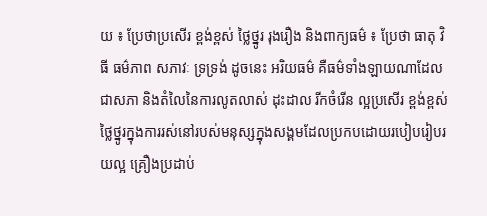យ ៖ ប្រែថាប្រសើរ ខ្ពង់ខ្ពស់ ថ្លៃថ្នូរ រុងរឿង និងពាក្យធម៌ ៖ ប្រែថា ធាតុ វិធី ធម៌ភាព សភាវៈ ទ្រទ្រង់ ដូចនេះ អរិយធម៌ គឺធម៌ទាំងឡាយណាដែលជាសភា និងតំលៃនៃការលូតលាស់ ដុះដាល រីកចំរើន ល្អប្រសើរ ខ្ពង់ខ្ពស់ ថ្លៃថ្នូរក្នុងការរស់នៅរបស់មនុស្សក្នុងសង្គមដែលប្រកបដោយរបៀបរៀបរយល្អ គ្រឿងប្រដាប់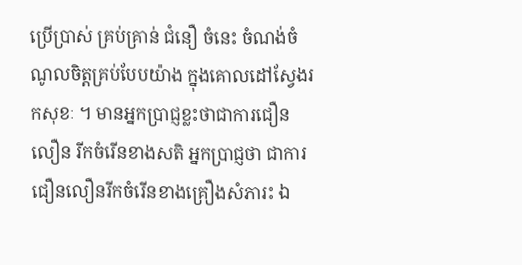ប្រើប្រាស់ គ្រប់គ្រាន់ ជំនឿ ចំនេះ ចំណង់ចំណូលចិត្តគ្រប់បែបយ៉ាង ក្នុងគោលដៅស្វែងរកសុខៈ ។ មានអ្នកប្រាជ្ញខ្លះថាជាការជឿនលឿន រីកចំរើនខាងសតិ អ្នកប្រាជ្ញថា ជាការជឿនលឿនរីកចំរើនខាងគ្រឿងសំភារះ ឯ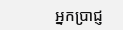អ្នកប្រាជ្ញ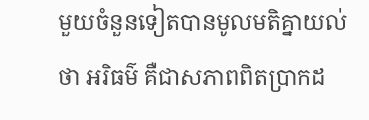មួយចំនួនទៀតបានមូលមតិគ្នាយល់ថា អរិធម៌ គឺជាសភាពពិតប្រាកដ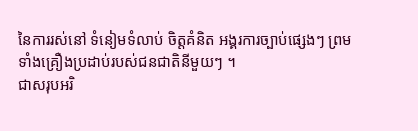នៃការរស់នៅ ទំនៀមទំលាប់ ចិត្តគំនិត អង្គរការច្បាប់ផ្សេងៗ ព្រមទាំងគ្រឿងប្រដាប់របស់ជនជាតិនីមួយៗ ។
ជាសរុបអរិ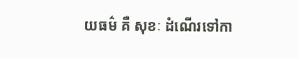យធម៌ គឺ សុខៈ ដំណើរទៅកា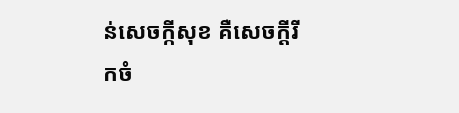ន់សេចក្កីសុខ គឺសេចក្តីរីកចំ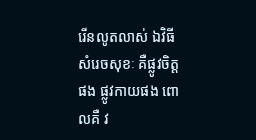រើនលូតលាស់ ឯវិធីសំរេចសុខៈ គឺផ្លូវចិត្តផង ផ្លូវកាយផង ពោលគឺ វ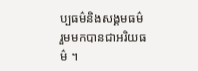ប្បធម៌និងសង្គមធម៌ រួមមកបានជាអរិយធម៌ ។